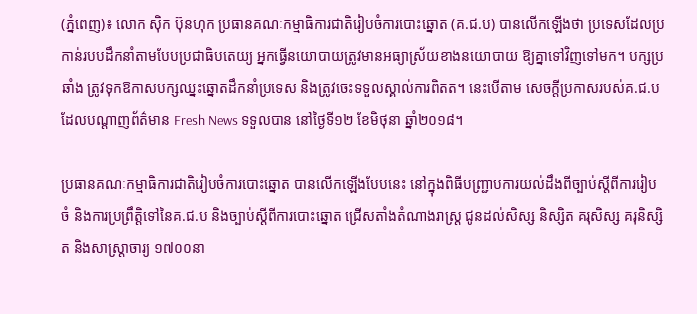(ភ្នំពេញ)៖ លោក ស៊ិក ប៊ុនហុក ប្រធានគណៈកម្មាធិការជាតិរៀបចំការបោះឆ្នោត (គ.ជ.ប) បានលើកឡើងថា ប្រទេសដែលប្រកាន់របបដឹកនាំតាមបែបប្រជាធិបតេយ្យ អ្នកធ្វើនយោបាយត្រូវមានអធ្យាស្រ័យខាងនយោបាយ ឱ្យគ្នាទៅវិញទៅមក។ បក្សប្រឆាំង ត្រូវទុកឱកាសបក្សឈ្នះឆ្នោតដឹកនាំប្រទេស និងត្រូវចេះទទួលស្គាល់ការពិតត។ នេះបើតាម សេចក្តីប្រកាសរបស់គ.ជ.ប ដែលបណ្តាញព័ត៌មាន Fresh News ទទួលបាន នៅថ្ងៃទី១២ ខែមិថុនា ឆ្នាំ២០១៨។

ប្រធានគណៈកម្មាធិការជាតិរៀបចំការបោះឆ្នោត បានលើកឡើងបែបនេះ នៅក្នុងពិធីបញ្ជ្រាបការយល់ដឹងពីច្បាប់ស្តីពីការរៀបចំ និងការប្រព្រឹត្តិទៅនៃគ.ជ.ប និងច្បាប់ស្តីពីការបោះឆ្នោត ជ្រើសតាំងតំណាងរាស្រ្ត ជូនដល់សិស្ស និស្សិត គរុសិស្ស គរុនិស្សិត និងសាស្រ្តាចារ្យ ១៧០០នា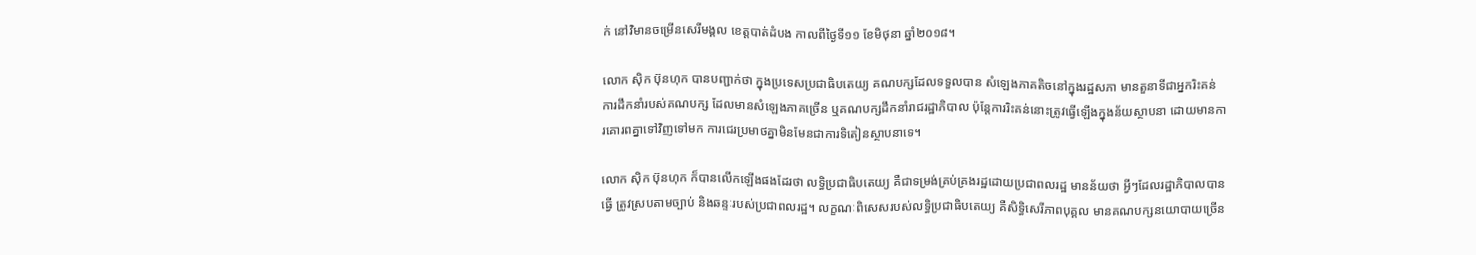ក់ នៅវិមានចម្រើនសេរីមង្គល ខេត្តបាត់ដំបង កាលពីថ្ងៃទី១១ ខែមិថុនា ឆ្នាំ២០១៨។

លោក ស៊ិក ប៊ុនហុក បានបញ្ជាក់ថា ក្នុងប្រទេសប្រជាធិបតេយ្យ គណបក្សដែលទទួលបាន សំឡេងភាគតិចនៅក្នុងរដ្ឋសភា មានតួនាទីជាអ្នករិះគន់ការដឹកនាំរបស់គណបក្ស ដែលមានសំឡេងភាគច្រើន ឬគណបក្សដឹកនាំរាជរដ្ឋាភិបាល ប៉ុន្តែការរិះគន់នោះត្រូវធ្វើឡើងក្នុងន័យស្ថាបនា ដោយមានការគោរពគ្នាទៅវិញទៅមក ការជេរប្រមាថគ្នាមិនមែនជាការទិតៀនស្ថាបនាទេ។

លោក ស៊ិក ប៊ុនហុក ក៏បានលើកឡើងផងដែរថា លទ្ធិប្រជាធិបតេយ្យ គឺជាទម្រង់គ្រប់គ្រងរដ្ឋដោយប្រជាពលរដ្ឋ មានន័យថា អ្វីៗដែលរដ្ឋាភិបាលបានធ្វើ ត្រូវស្របតាមច្បាប់ និងឆន្ទៈរបស់ប្រជាពលរដ្ឋ។ លក្ខណៈពិសេសរបស់លទ្ធិប្រជាធិបតេយ្យ គឺសិទ្ធិសេរីភាពបុគ្គល មានគណបក្សនយោបាយច្រើន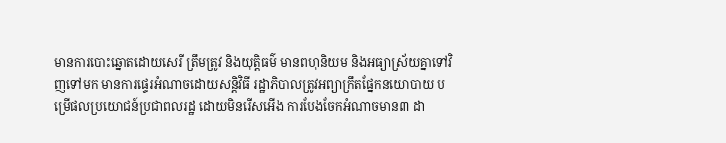មានការបោះឆ្នោតដោយសេរី ត្រឹមត្រូវ និងយុត្តិធម៌ មានពហុនិយម និងអធ្យាស្រ័យគ្នាទៅវិញទៅមក មានការផ្ទេរអំណាចដោយសន្តិវិធី រដ្ឋាភិបាលត្រូវអព្យាក្រឹតផ្នែកនយោបាយ បម្រើផលប្រយោជន៍ប្រជាពលរដ្ឋ ដោយមិនរើសអើង ការបែងចែកអំណាចមាន៣ ដា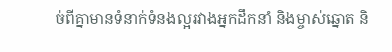ច់ពីគ្នាមានទំនាក់ទំនងល្អរវាងអ្នកដឹកនាំ និងម្ចាស់ឆ្នោត និ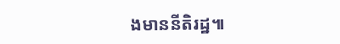ងមាននីតិរដ្ឋ៕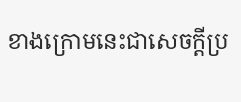ខាងក្រោមនេះជាសេចក្តីប្រ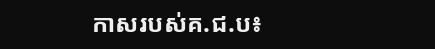កាសរបស់គ.ជ.ប៖